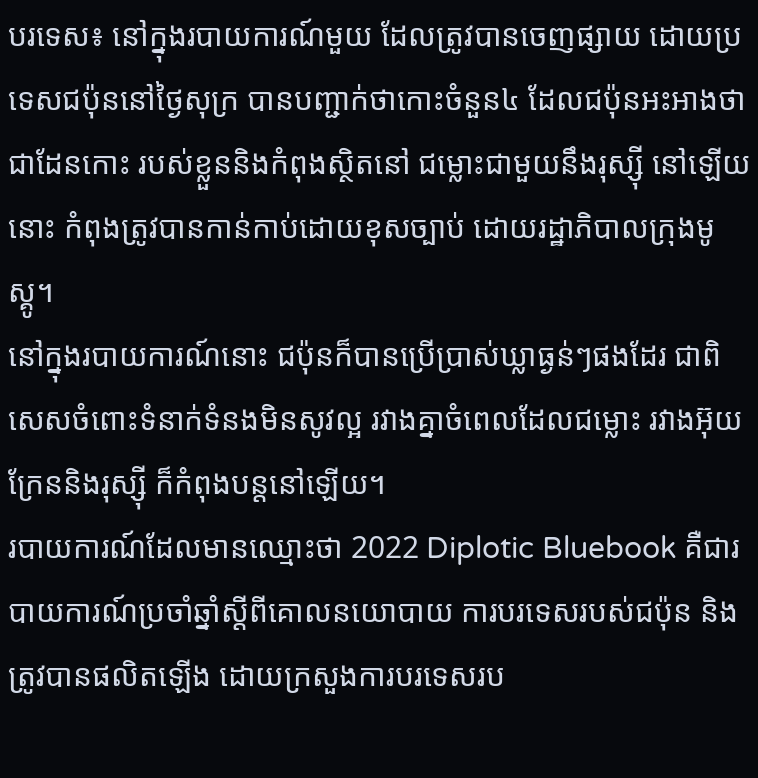បរទេស៖ នៅក្នុងរបាយការណ៍មួយ ដែលត្រូវបានចេញផ្សាយ ដោយប្រទេសជប៉ុននៅថ្ងៃសុក្រ បានបញ្ជាក់ថាកោះចំនួន៤ ដែលជប៉ុនអះអាងថាជាដែនកោះ របស់ខ្លួននិងកំពុងស្ថិតនៅ ជម្លោះជាមួយនឹងរុស្ស៊ី នៅឡើយនោះ កំពុងត្រូវបានកាន់កាប់ដោយខុសច្បាប់ ដោយរដ្ឋាភិបាលក្រុងមូស្គូ។
នៅក្នុងរបាយការណ៍នោះ ជប៉ុនក៏បានប្រើប្រាស់ឃ្លាធ្ងន់ៗផងដែរ ជាពិសេសចំពោះទំនាក់ទំនងមិនសូវល្អ រវាងគ្នាចំពេលដែលជម្លោះ រវាងអ៊ុយក្រែននិងរុស្ស៊ី ក៏កំពុងបន្តនៅឡើយ។
របាយការណ៍ដែលមានឈ្មោះថា 2022 Diplotic Bluebook គឺជារបាយការណ៍ប្រចាំឆ្នាំស្តីពីគោលនយោបាយ ការបរទេសរបស់ជប៉ុន និងត្រូវបានផលិតឡើង ដោយក្រសួងការបរទេសរប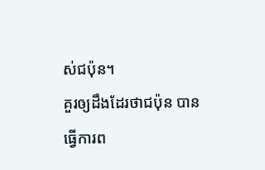ស់ជប៉ុន។
គួរឲ្យដឹងដែរថាជប៉ុន បានធ្វើការព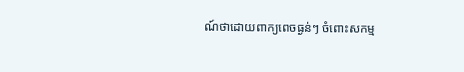ណ៍ថាដោយពាក្យពេចធ្ងន់ៗ ចំពោះសកម្ម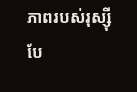ភាពរបស់រុស្ស៊ី បែ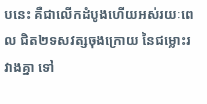បនេះ គឺជាលើកដំបូងហើយអស់រយៈពេល ជិត២ទសវត្សចុងក្រោយ នៃជម្លោះរវាងគ្នា ទៅ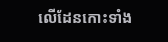លើដែនកោះទាំង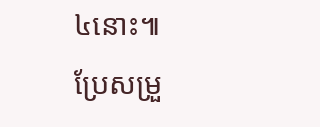៤នោះ៕
ប្រែសម្រួ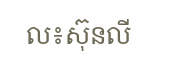ល៖ស៊ុនលី